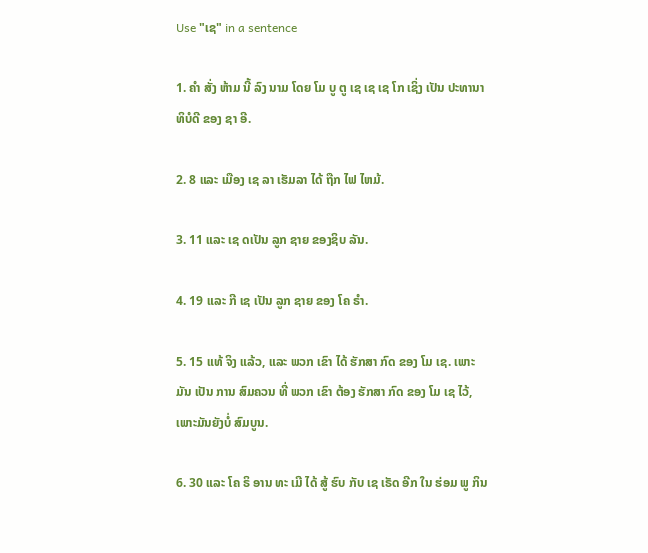Use "ເຊ" in a sentence

1. ຄໍາ ສັ່ງ ຫ້າມ ນີ້ ລົງ ນາມ ໂດຍ ໂມ ບູ ຕູ ເຊ ເຊ ເຊ ໂກ ເຊິ່ງ ເປັນ ປະທານາທິບໍດີ ຂອງ ຊາ ອີ.

2. 8 ແລະ ເມືອງ ເຊ ລາ ເຮັມລາ ໄດ້ ຖືກ ໄຟ ໄຫມ້.

3. 11 ແລະ ເຊ ດເປັນ ລູກ ຊາຍ ຂອງຊິບ ລັນ.

4. 19 ແລະ ກີ ເຊ ເປັນ ລູກ ຊາຍ ຂອງ ໂຄ ຣໍາ.

5. 15 ແທ້ ຈິງ ແລ້ວ, ແລະ ພວກ ເຂົາ ໄດ້ ຮັກສາ ກົດ ຂອງ ໂມ ເຊ. ເພາະ ມັນ ເປັນ ການ ສົມຄວນ ທີ່ ພວກ ເຂົາ ຕ້ອງ ຮັກສາ ກົດ ຂອງ ໂມ ເຊ ໄວ້, ເພາະມັນຍັງບໍ່ ສົມບູນ.

6. 30 ແລະ ໂຄ ຣິ ອານ ທະ ເມີ ໄດ້ ສູ້ ຮົບ ກັບ ເຊ ເຣັດ ອີກ ໃນ ຮ່ອມ ພູ ກິນ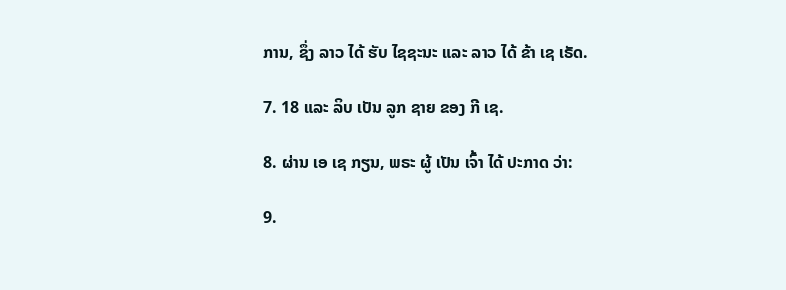ການ, ຊຶ່ງ ລາວ ໄດ້ ຮັບ ໄຊຊະນະ ແລະ ລາວ ໄດ້ ຂ້າ ເຊ ເຣັດ.

7. 18 ແລະ ລິບ ເປັນ ລູກ ຊາຍ ຂອງ ກີ ເຊ.

8. ຜ່ານ ເອ ເຊ ກຽນ, ພຣະ ຜູ້ ເປັນ ເຈົ້າ ໄດ້ ປະກາດ ວ່າ:

9.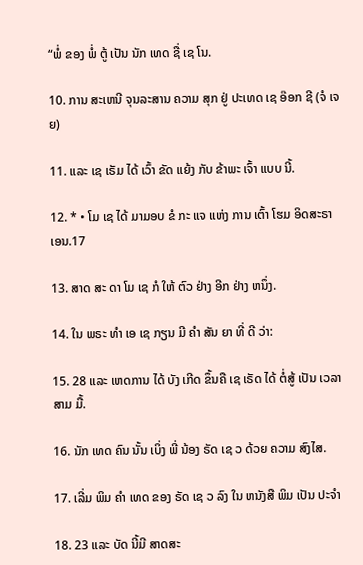“ພໍ່ ຂອງ ພໍ່ ຕູ້ ເປັນ ນັກ ເທດ ຊື່ ເຊ ໂນ.

10. ການ ສະເຫນີ ຈຸນລະສານ ຄວາມ ສຸກ ຢູ່ ປະເທດ ເຊ ອ໊ອກ ຊີ (ຈໍ ເຈຍ)

11. ແລະ ເຊ ເຣັມ ໄດ້ ເວົ້າ ຂັດ ແຍ້ງ ກັບ ຂ້າພະ ເຈົ້າ ແບບ ນີ້.

12. * • ໂມ ເຊ ໄດ້ ມາມອບ ຂໍ ກະ ແຈ ແຫ່ງ ການ ເຕົ້າ ໂຮມ ອິດສະຣາ ເອນ.17

13. ສາດ ສະ ດາ ໂມ ເຊ ກໍ ໃຫ້ ຕົວ ຢ່າງ ອີກ ຢ່າງ ຫນຶ່ງ.

14. ໃນ ພຣະ ທໍາ ເອ ເຊ ກຽນ ມີ ຄໍາ ສັນ ຍາ ທີ່ ດີ ວ່າ:

15. 28 ແລະ ເຫດການ ໄດ້ ບັງ ເກີດ ຂຶ້ນຄື ເຊ ເຣັດ ໄດ້ ຕໍ່ສູ້ ເປັນ ເວລາ ສາມ ມື້.

16. ນັກ ເທດ ຄົນ ນັ້ນ ເບິ່ງ ພີ່ ນ້ອງ ຣັດ ເຊ ວ ດ້ວຍ ຄວາມ ສົງໄສ.

17. ເລີ່ມ ພິມ ຄໍາ ເທດ ຂອງ ຣັດ ເຊ ວ ລົງ ໃນ ຫນັງສື ພິມ ເປັນ ປະຈໍາ

18. 23 ແລະ ບັດ ນີ້ມີ ສາດສະ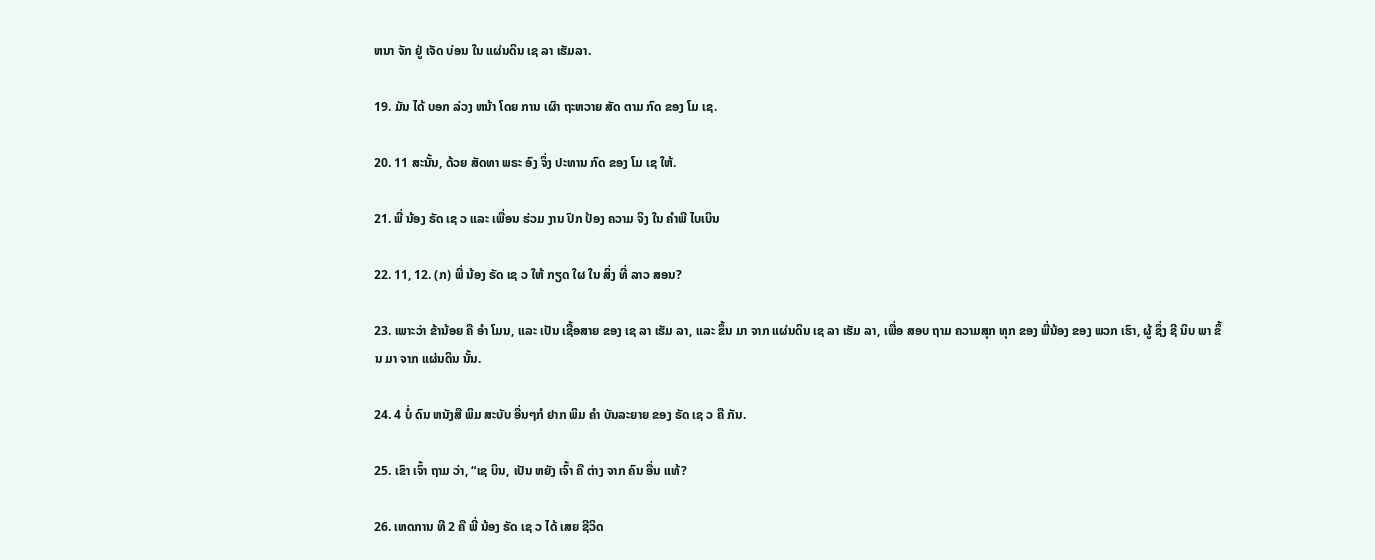ຫນາ ຈັກ ຢູ່ ເຈັດ ບ່ອນ ໃນ ແຜ່ນດິນ ເຊ ລາ ເຮັມລາ.

19. ມັນ ໄດ້ ບອກ ລ່ວງ ຫນ້າ ໂດຍ ການ ເຜົາ ຖະຫວາຍ ສັດ ຕາມ ກົດ ຂອງ ໂມ ເຊ.

20. 11 ສະນັ້ນ, ດ້ວຍ ສັດທາ ພຣະ ອົງ ຈຶ່ງ ປະທານ ກົດ ຂອງ ໂມ ເຊ ໃຫ້.

21. ພີ່ ນ້ອງ ຣັດ ເຊ ວ ແລະ ເພື່ອນ ຮ່ວມ ງານ ປົກ ປ້ອງ ຄວາມ ຈິງ ໃນ ຄໍາພີ ໄບເບິນ

22. 11, 12. (ກ) ພີ່ ນ້ອງ ຣັດ ເຊ ວ ໃຫ້ ກຽດ ໃຜ ໃນ ສິ່ງ ທີ່ ລາວ ສອນ?

23. ເພາະວ່າ ຂ້ານ້ອຍ ຄື ອໍາ ໂມນ, ແລະ ເປັນ ເຊື້ອສາຍ ຂອງ ເຊ ລາ ເຮັມ ລາ, ແລະ ຂຶ້ນ ມາ ຈາກ ແຜ່ນດິນ ເຊ ລາ ເຮັມ ລາ, ເພື່ອ ສອບ ຖາມ ຄວາມສຸກ ທຸກ ຂອງ ພີ່ນ້ອງ ຂອງ ພວກ ເຮົາ, ຜູ້ ຊຶ່ງ ຊີ ນິບ ພາ ຂຶ້ນ ມາ ຈາກ ແຜ່ນດິນ ນັ້ນ.

24. 4 ບໍ່ ດົນ ຫນັງສື ພິມ ສະບັບ ອື່ນໆກໍ ຢາກ ພິມ ຄໍາ ບັນລະຍາຍ ຂອງ ຣັດ ເຊ ວ ຄື ກັນ.

25. ເຂົາ ເຈົ້າ ຖາມ ວ່າ, “ເຊ ບິນ, ເປັນ ຫຍັງ ເຈົ້າ ຄື ຕ່າງ ຈາກ ຄົນ ອື່ນ ແທ້?

26. ເຫດການ ທີ 2 ຄື ພີ່ ນ້ອງ ຣັດ ເຊ ວ ໄດ້ ເສຍ ຊີວິດ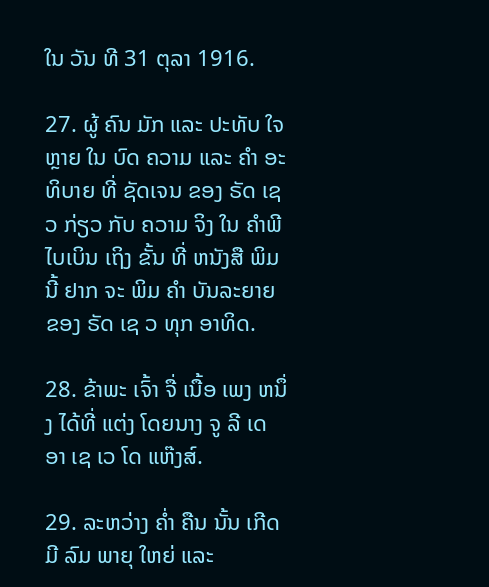ໃນ ວັນ ທີ 31 ຕຸລາ 1916.

27. ຜູ້ ຄົນ ມັກ ແລະ ປະທັບ ໃຈ ຫຼາຍ ໃນ ບົດ ຄວາມ ແລະ ຄໍາ ອະທິບາຍ ທີ່ ຊັດເຈນ ຂອງ ຣັດ ເຊ ວ ກ່ຽວ ກັບ ຄວາມ ຈິງ ໃນ ຄໍາພີ ໄບເບິນ ເຖິງ ຂັ້ນ ທີ່ ຫນັງສື ພິມ ນີ້ ຢາກ ຈະ ພິມ ຄໍາ ບັນລະຍາຍ ຂອງ ຣັດ ເຊ ວ ທຸກ ອາທິດ.

28. ຂ້າພະ ເຈົ້າ ຈື່ ເນື້ອ ເພງ ຫນຶ່ງ ໄດ້ທີ່ ແຕ່ງ ໂດຍນາງ ຈູ ລີ ເດ ອາ ເຊ ເວ ໂດ ແຫ໊ງສ໌.

29. ລະຫວ່າງ ຄໍ່າ ຄືນ ນັ້ນ ເກີດ ມີ ລົມ ພາຍຸ ໃຫຍ່ ແລະ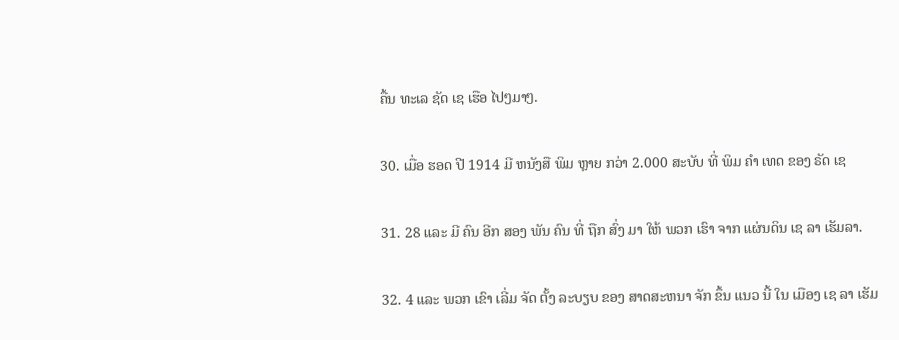ຄື້ນ ທະເລ ຊັດ ເຊ ເຮືອ ໄປໆມາໆ.

30. ເມື່ອ ຮອດ ປີ 1914 ມີ ຫນັງສື ພິມ ຫຼາຍ ກວ່າ 2.000 ສະບັບ ທີ່ ພິມ ຄໍາ ເທດ ຂອງ ຣັດ ເຊ

31. 28 ແລະ ມີ ຄົນ ອີກ ສອງ ພັນ ຄົນ ທີ່ ຖືກ ສົ່ງ ມາ ໃຫ້ ພວກ ເຮົາ ຈາກ ແຜ່ນດິນ ເຊ ລາ ເຮັມລາ.

32. 4 ແລະ ພວກ ເຂົາ ເລີ່ມ ຈັດ ຕັ້ງ ລະບຽບ ຂອງ ສາດສະຫນາ ຈັກ ຂຶ້ນ ແນວ ນີ້ ໃນ ເມືອງ ເຊ ລາ ເຮັມ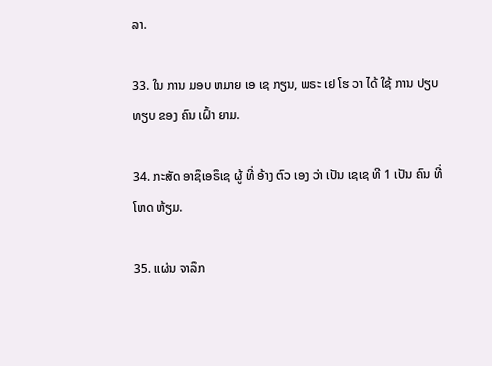ລາ.

33. ໃນ ການ ມອບ ຫມາຍ ເອ ເຊ ກຽນ, ພຣະ ເຢ ໂຮ ວາ ໄດ້ ໃຊ້ ການ ປຽບ ທຽບ ຂອງ ຄົນ ເຝົ້າ ຍາມ.

34. ກະສັດ ອາຊຶເອຣຶເຊ ຜູ້ ທີ່ ອ້າງ ຕົວ ເອງ ວ່າ ເປັນ ເຊເຊ ທີ 1 ເປັນ ຄົນ ທີ່ ໂຫດ ຫ້ຽມ.

35. ແຜ່ນ ຈາລຶກ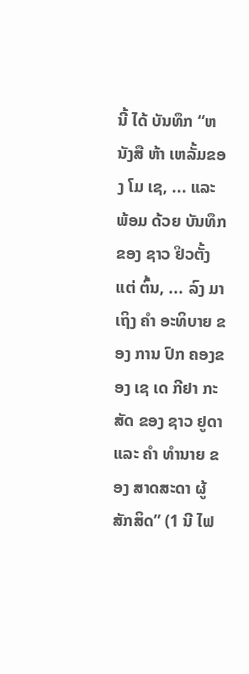ນີ້ ໄດ້ ບັນທຶກ “ຫນັງສື ຫ້າ ເຫລັ້ມຂອງ ໂມ ເຊ, ... ແລະ ພ້ອມ ດ້ວຍ ບັນທຶກ ຂອງ ຊາວ ຢິວຕັ້ງ ແຕ່ ຕົ້ນ, ... ລົງ ມາ ເຖິງ ຄໍາ ອະທິບາຍ ຂອງ ການ ປົກ ຄອງຂອງ ເຊ ເດ ກີຢາ ກະສັດ ຂອງ ຊາວ ຢູດາ ແລະ ຄໍາ ທໍານາຍ ຂອງ ສາດສະດາ ຜູ້ ສັກສິດ” (1 ນີ ໄຟ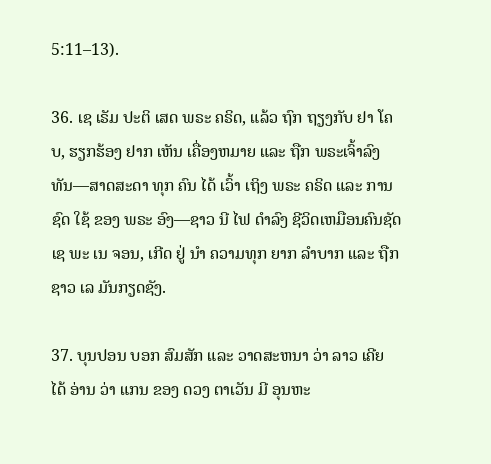5:11–13).

36. ເຊ ເຣັມ ປະຕິ ເສດ ພຣະ ຄຣິດ, ແລ້ວ ຖົກ ຖຽງກັບ ຢາ ໂຄບ, ຮຽກຮ້ອງ ຢາກ ເຫັນ ເຄື່ອງຫມາຍ ແລະ ຖືກ ພຣະເຈົ້າລົງ ທັນ—ສາດສະດາ ທຸກ ຄົນ ໄດ້ ເວົ້າ ເຖິງ ພຣະ ຄຣິດ ແລະ ການ ຊົດ ໃຊ້ ຂອງ ພຣະ ອົງ—ຊາວ ນີ ໄຟ ດໍາລົງ ຊີວິດເຫມືອນຄົນຊັດ ເຊ ພະ ເນ ຈອນ, ເກີດ ຢູ່ ນໍາ ຄວາມທຸກ ຍາກ ລໍາບາກ ແລະ ຖືກ ຊາວ ເລ ມັນກຽດຊັງ.

37. ບຸນປອນ ບອກ ສົມສັກ ແລະ ວາດສະຫນາ ວ່າ ລາວ ເຄີຍ ໄດ້ ອ່ານ ວ່າ ແກນ ຂອງ ດວງ ຕາເວັນ ມີ ອຸນຫະ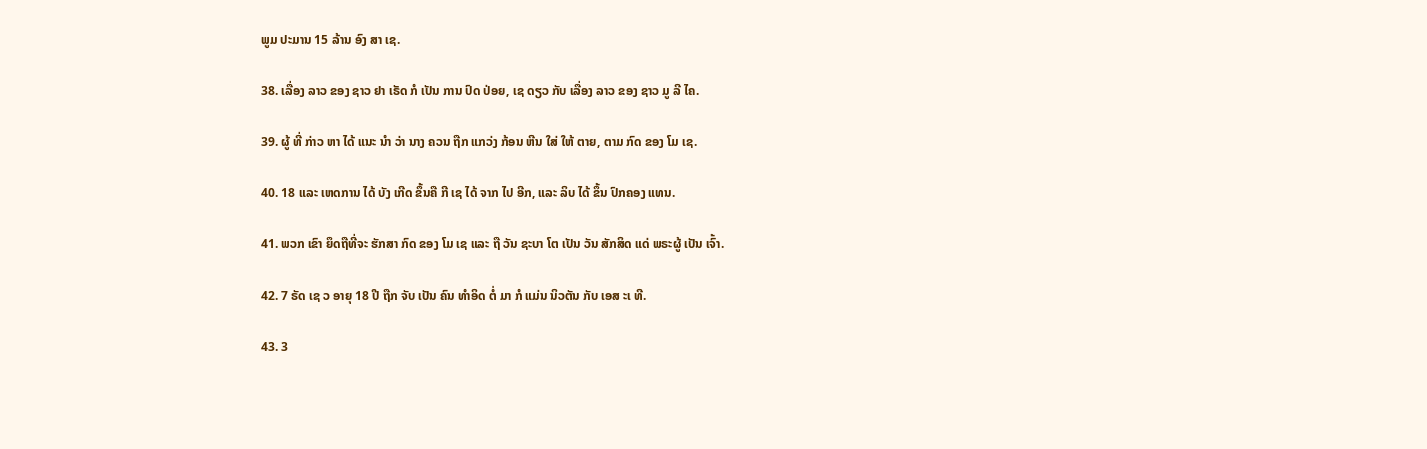ພູມ ປະມານ 15 ລ້ານ ອົງ ສາ ເຊ.

38. ເລື່ອງ ລາວ ຂອງ ຊາວ ຢາ ເຣັດ ກໍ ເປັນ ການ ປົດ ປ່ອຍ, ເຊ ດຽວ ກັບ ເລື່ອງ ລາວ ຂອງ ຊາວ ມູ ລີ ໄຄ.

39. ຜູ້ ທີ່ ກ່າວ ຫາ ໄດ້ ແນະ ນໍາ ວ່າ ນາງ ຄວນ ຖືກ ແກວ່ງ ກ້ອນ ຫີນ ໃສ່ ໃຫ້ ຕາຍ, ຕາມ ກົດ ຂອງ ໂມ ເຊ.

40. 18 ແລະ ເຫດການ ໄດ້ ບັງ ເກີດ ຂຶ້ນຄື ກີ ເຊ ໄດ້ ຈາກ ໄປ ອີກ, ແລະ ລິບ ໄດ້ ຂຶ້ນ ປົກຄອງ ແທນ.

41. ພວກ ເຂົາ ຍຶດຖືທີ່ຈະ ຮັກສາ ກົດ ຂອງ ໂມ ເຊ ແລະ ຖື ວັນ ຊະບາ ໂຕ ເປັນ ວັນ ສັກສິດ ແດ່ ພຣະຜູ້ ເປັນ ເຈົ້າ.

42. 7 ຣັດ ເຊ ວ ອາຍຸ 18 ປີ ຖືກ ຈັບ ເປັນ ຄົນ ທໍາອິດ ຕໍ່ ມາ ກໍ ແມ່ນ ນິວຕັນ ກັບ ເອສ ະເ ທີ.

43. 3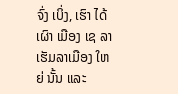ຈົ່ງ ເບິ່ງ, ເຮົາ ໄດ້ ເຜົາ ເມືອງ ເຊ ລາ ເຮັມລາເມືອງ ໃຫຍ່ ນັ້ນ ແລະ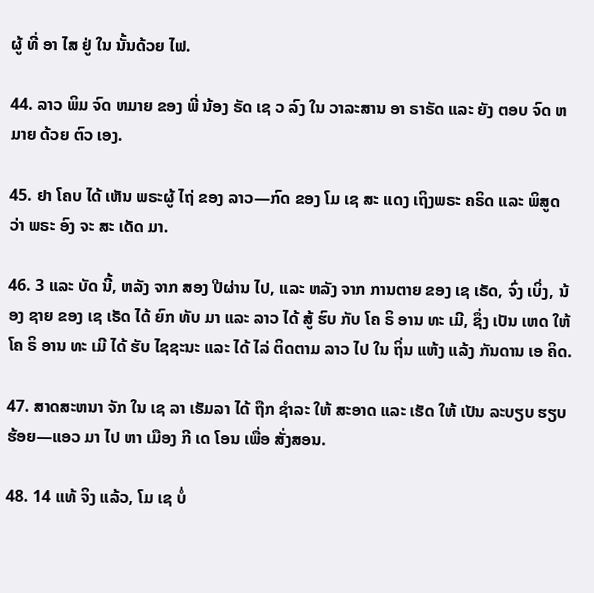ຜູ້ ທີ່ ອາ ໄສ ຢູ່ ໃນ ນັ້ນດ້ວຍ ໄຟ.

44. ລາວ ພິມ ຈົດ ຫມາຍ ຂອງ ພີ່ ນ້ອງ ຣັດ ເຊ ວ ລົງ ໃນ ວາລະສານ ອາ ຣາຣັດ ແລະ ຍັງ ຕອບ ຈົດ ຫມາຍ ດ້ວຍ ຕົວ ເອງ.

45. ຢາ ໂຄບ ໄດ້ ເຫັນ ພຣະຜູ້ ໄຖ່ ຂອງ ລາວ—ກົດ ຂອງ ໂມ ເຊ ສະ ແດງ ເຖິງພຣະ ຄຣິດ ແລະ ພິສູດ ວ່າ ພຣະ ອົງ ຈະ ສະ ເດັດ ມາ.

46. 3 ແລະ ບັດ ນີ້, ຫລັງ ຈາກ ສອງ ປີຜ່ານ ໄປ, ແລະ ຫລັງ ຈາກ ການຕາຍ ຂອງ ເຊ ເຣັດ, ຈົ່ງ ເບິ່ງ, ນ້ອງ ຊາຍ ຂອງ ເຊ ເຣັດ ໄດ້ ຍົກ ທັບ ມາ ແລະ ລາວ ໄດ້ ສູ້ ຮົບ ກັບ ໂຄ ຣິ ອານ ທະ ເມີ, ຊຶ່ງ ເປັນ ເຫດ ໃຫ້ ໂຄ ຣິ ອານ ທະ ເມີ ໄດ້ ຮັບ ໄຊຊະນະ ແລະ ໄດ້ ໄລ່ ຕິດຕາມ ລາວ ໄປ ໃນ ຖິ່ນ ແຫ້ງ ແລ້ງ ກັນດານ ເອ ຄິດ.

47. ສາດສະຫນາ ຈັກ ໃນ ເຊ ລາ ເຮັມລາ ໄດ້ ຖືກ ຊໍາລະ ໃຫ້ ສະອາດ ແລະ ເຮັດ ໃຫ້ ເປັນ ລະບຽບ ຮຽບຮ້ອຍ—ແອວ ມາ ໄປ ຫາ ເມືອງ ກີ ເດ ໂອນ ເພື່ອ ສັ່ງສອນ.

48. 14 ແທ້ ຈິງ ແລ້ວ, ໂມ ເຊ ບໍ່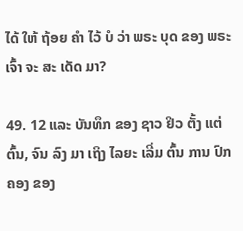ໄດ້ ໃຫ້ ຖ້ອຍ ຄໍາ ໄວ້ ບໍ ວ່າ ພຣະ ບຸດ ຂອງ ພຣະ ເຈົ້າ ຈະ ສະ ເດັດ ມາ?

49. 12 ແລະ ບັນທຶກ ຂອງ ຊາວ ຢິວ ຕັ້ງ ແຕ່ ຕົ້ນ, ຈົນ ລົງ ມາ ເຖິງ ໄລຍະ ເລີ່ມ ຕົ້ນ ການ ປົກຄອງ ຂອງ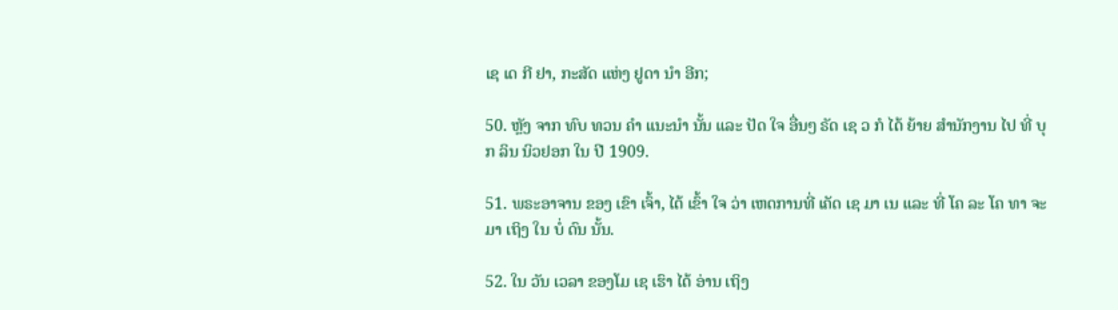ເຊ ເດ ກີ ຢາ, ກະສັດ ແຫ່ງ ຢູດາ ນໍາ ອີກ;

50. ຫຼັງ ຈາກ ທົບ ທວນ ຄໍາ ແນະນໍາ ນັ້ນ ແລະ ປັດ ໃຈ ອື່ນໆ ຣັດ ເຊ ວ ກໍ ໄດ້ ຍ້າຍ ສໍານັກງານ ໄປ ທີ່ ບຸກ ລິນ ນິວຢອກ ໃນ ປີ 1909.

51. ພຣະອາຈານ ຂອງ ເຂົາ ເຈົ້າ, ໄດ້ ເຂົ້າ ໃຈ ວ່າ ເຫດການທີ່ ເຄັດ ເຊ ມາ ເນ ແລະ ທີ່ ໂຄ ລະ ໂຄ ທາ ຈະ ມາ ເຖິງ ໃນ ບໍ່ ດົນ ນັ້ນ.

52. ໃນ ວັນ ເວລາ ຂອງໂມ ເຊ ເຮົາ ໄດ້ ອ່ານ ເຖິງ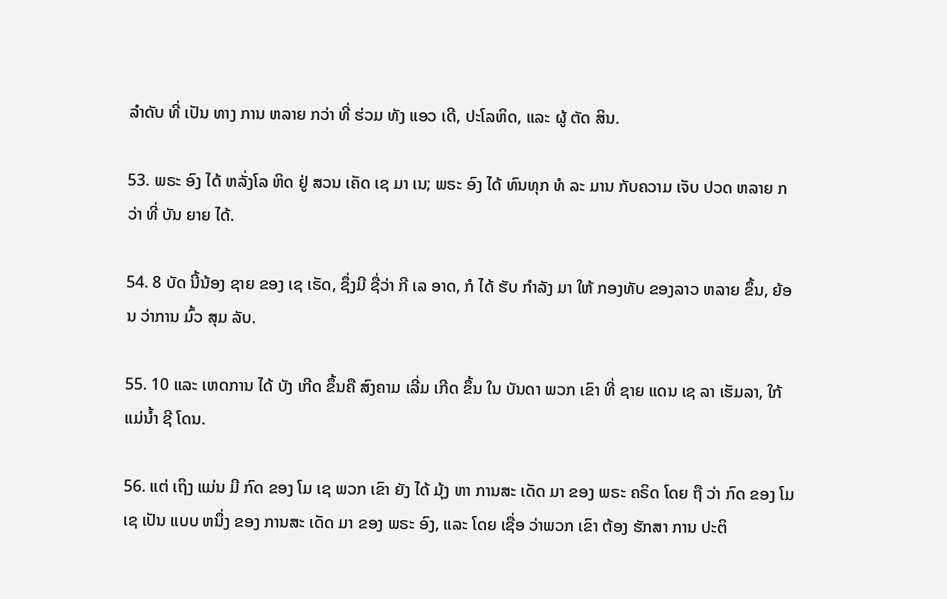ລໍາດັບ ທີ່ ເປັນ ທາງ ການ ຫລາຍ ກວ່າ ທີ່ ຮ່ວມ ທັງ ແອວ ເດີ, ປະໂລຫິດ, ແລະ ຜູ້ ຕັດ ສິນ.

53. ພຣະ ອົງ ໄດ້ ຫລັ່ງໂລ ຫິດ ຢູ່ ສວນ ເຄັດ ເຊ ມາ ເນ; ພຣະ ອົງ ໄດ້ ທົນທຸກ ທໍ ລະ ມານ ກັບຄວາມ ເຈັບ ປວດ ຫລາຍ ກວ່າ ທີ່ ບັນ ຍາຍ ໄດ້.

54. 8 ບັດ ນີ້ນ້ອງ ຊາຍ ຂອງ ເຊ ເຣັດ, ຊຶ່ງມີ ຊື່ວ່າ ກີ ເລ ອາດ, ກໍ ໄດ້ ຮັບ ກໍາລັງ ມາ ໃຫ້ ກອງທັບ ຂອງລາວ ຫລາຍ ຂຶ້ນ, ຍ້ອນ ວ່າການ ມົ້ວ ສຸມ ລັບ.

55. 10 ແລະ ເຫດການ ໄດ້ ບັງ ເກີດ ຂຶ້ນຄື ສົງຄາມ ເລີ່ມ ເກີດ ຂຶ້ນ ໃນ ບັນດາ ພວກ ເຂົາ ທີ່ ຊາຍ ແດນ ເຊ ລາ ເຮັມລາ, ໃກ້ ແມ່ນ້ຳ ຊີ ໂດນ.

56. ແຕ່ ເຖິງ ແມ່ນ ມີ ກົດ ຂອງ ໂມ ເຊ ພວກ ເຂົາ ຍັງ ໄດ້ ມຸ້ງ ຫາ ການສະ ເດັດ ມາ ຂອງ ພຣະ ຄຣິດ ໂດຍ ຖື ວ່າ ກົດ ຂອງ ໂມ ເຊ ເປັນ ແບບ ຫນຶ່ງ ຂອງ ການສະ ເດັດ ມາ ຂອງ ພຣະ ອົງ, ແລະ ໂດຍ ເຊື່ອ ວ່າພວກ ເຂົາ ຕ້ອງ ຮັກສາ ການ ປະຕິ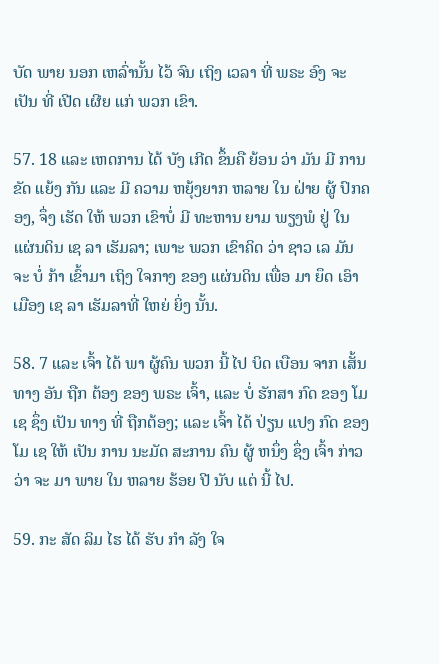ບັດ ພາຍ ນອກ ເຫລົ່ານັ້ນ ໄວ້ ຈົນ ເຖິງ ເວລາ ທີ່ ພຣະ ອົງ ຈະ ເປັນ ທີ່ ເປີດ ເຜີຍ ແກ່ ພວກ ເຂົາ.

57. 18 ແລະ ເຫດການ ໄດ້ ບັງ ເກີດ ຂຶ້ນຄື ຍ້ອນ ວ່າ ມັນ ມີ ການ ຂັດ ແຍ້ງ ກັນ ແລະ ມີ ຄວາມ ຫຍຸ້ງຍາກ ຫລາຍ ໃນ ຝ່າຍ ຜູ້ ປົກຄອງ, ຈຶ່ງ ເຮັດ ໃຫ້ ພວກ ເຂົາບໍ່ ມີ ທະຫານ ຍາມ ພຽງພໍ ຢູ່ ໃນ ແຜ່ນດິນ ເຊ ລາ ເຮັມລາ; ເພາະ ພວກ ເຂົາຄິດ ວ່າ ຊາວ ເລ ມັນ ຈະ ບໍ່ ກ້າ ເຂົ້າມາ ເຖິງ ໃຈກາງ ຂອງ ແຜ່ນດິນ ເພື່ອ ມາ ຍຶດ ເອົາ ເມືອງ ເຊ ລາ ເຮັມລາທີ່ ໃຫຍ່ ຍິ່ງ ນັ້ນ.

58. 7 ແລະ ເຈົ້າ ໄດ້ ພາ ຜູ້ຄົນ ພວກ ນີ້ ໄປ ບິດ ເບືອນ ຈາກ ເສັ້ນ ທາງ ອັນ ຖືກ ຕ້ອງ ຂອງ ພຣະ ເຈົ້າ, ແລະ ບໍ່ ຮັກສາ ກົດ ຂອງ ໂມ ເຊ ຊຶ່ງ ເປັນ ທາງ ທີ່ ຖືກຕ້ອງ; ແລະ ເຈົ້າ ໄດ້ ປ່ຽນ ແປງ ກົດ ຂອງ ໂມ ເຊ ໃຫ້ ເປັນ ການ ນະມັດ ສະການ ຄົນ ຜູ້ ຫນຶ່ງ ຊຶ່ງ ເຈົ້າ ກ່າວ ວ່າ ຈະ ມາ ພາຍ ໃນ ຫລາຍ ຮ້ອຍ ປີ ນັບ ແຕ່ ນີ້ ໄປ.

59. ກະ ສັດ ລິມ ໄຮ ໄດ້ ຮັບ ກໍາ ລັງ ໃຈ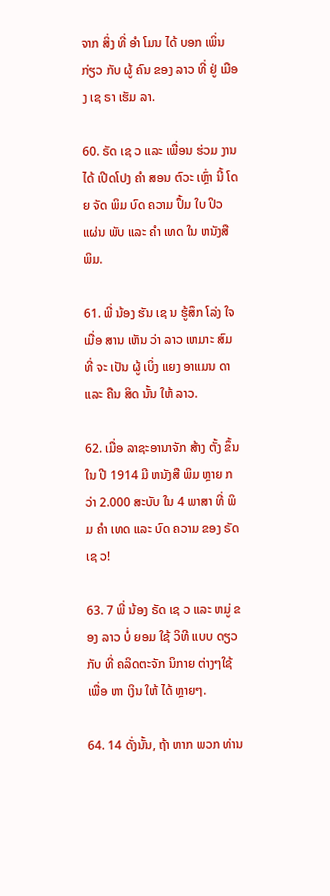ຈາກ ສິ່ງ ທີ່ ອໍາ ໂມນ ໄດ້ ບອກ ເພິ່ນ ກ່ຽວ ກັບ ຜູ້ ຄົນ ຂອງ ລາວ ທີ່ ຢູ່ ເມືອງ ເຊ ຣາ ເຮັມ ລາ.

60. ຣັດ ເຊ ວ ແລະ ເພື່ອນ ຮ່ວມ ງານ ໄດ້ ເປີດໂປງ ຄໍາ ສອນ ຕົວະ ເຫຼົ່າ ນີ້ ໂດຍ ຈັດ ພິມ ບົດ ຄວາມ ປຶ້ມ ໃບ ປິວ ແຜ່ນ ພັບ ແລະ ຄໍາ ເທດ ໃນ ຫນັງສື ພິມ.

61. ພີ່ ນ້ອງ ຮັນ ເຊ ນ ຮູ້ສຶກ ໂລ່ງ ໃຈ ເມື່ອ ສານ ເຫັນ ວ່າ ລາວ ເຫມາະ ສົມ ທີ່ ຈະ ເປັນ ຜູ້ ເບິ່ງ ແຍງ ອາແມນ ດາ ແລະ ຄືນ ສິດ ນັ້ນ ໃຫ້ ລາວ.

62. ເມື່ອ ລາຊະອານາຈັກ ສ້າງ ຕັ້ງ ຂຶ້ນ ໃນ ປີ 1914 ມີ ຫນັງສື ພິມ ຫຼາຍ ກວ່າ 2.000 ສະບັບ ໃນ 4 ພາສາ ທີ່ ພິມ ຄໍາ ເທດ ແລະ ບົດ ຄວາມ ຂອງ ຣັດ ເຊ ວ!

63. 7 ພີ່ ນ້ອງ ຣັດ ເຊ ວ ແລະ ຫມູ່ ຂອງ ລາວ ບໍ່ ຍອມ ໃຊ້ ວິທີ ແບບ ດຽວ ກັບ ທີ່ ຄລິດຕະຈັກ ນິກາຍ ຕ່າງໆໃຊ້ ເພື່ອ ຫາ ເງິນ ໃຫ້ ໄດ້ ຫຼາຍໆ.

64. 14 ດັ່ງນັ້ນ, ຖ້າ ຫາກ ພວກ ທ່ານ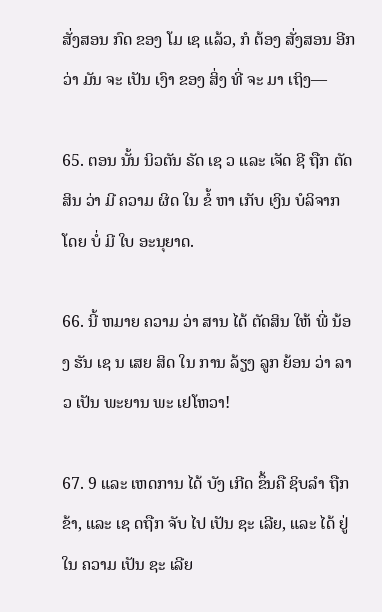ສັ່ງສອນ ກົດ ຂອງ ໂມ ເຊ ແລ້ວ, ກໍ ຕ້ອງ ສັ່ງສອນ ອີກ ວ່າ ມັນ ຈະ ເປັນ ເງົາ ຂອງ ສິ່ງ ທີ່ ຈະ ມາ ເຖິງ—

65. ຕອນ ນັ້ນ ນິວຕັນ ຣັດ ເຊ ວ ແລະ ເຈັດ ຊີ ຖືກ ຕັດສິນ ວ່າ ມີ ຄວາມ ຜິດ ໃນ ຂໍ້ ຫາ ເກັບ ເງິນ ບໍລິຈາກ ໂດຍ ບໍ່ ມີ ໃບ ອະນຸຍາດ.

66. ນີ້ ຫມາຍ ຄວາມ ວ່າ ສານ ໄດ້ ຕັດສິນ ໃຫ້ ພີ່ ນ້ອງ ຮັນ ເຊ ນ ເສຍ ສິດ ໃນ ການ ລ້ຽງ ລູກ ຍ້ອນ ວ່າ ລາວ ເປັນ ພະຍານ ພະ ເຢໂຫວາ!

67. 9 ແລະ ເຫດການ ໄດ້ ບັງ ເກີດ ຂຶ້ນຄື ຊິບລໍາ ຖືກ ຂ້າ, ແລະ ເຊ ດຖືກ ຈັບ ໄປ ເປັນ ຊະ ເລີຍ, ແລະ ໄດ້ ຢູ່ ໃນ ຄວາມ ເປັນ ຊະ ເລີຍ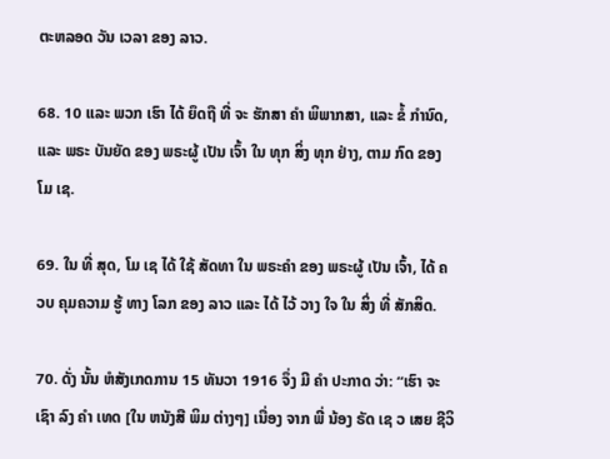ຕະຫລອດ ວັນ ເວລາ ຂອງ ລາວ.

68. 10 ແລະ ພວກ ເຮົາ ໄດ້ ຍຶດຖື ທີ່ ຈະ ຮັກສາ ຄໍາ ພິພາກສາ, ແລະ ຂໍ້ ກໍານົດ, ແລະ ພຣະ ບັນຍັດ ຂອງ ພຣະຜູ້ ເປັນ ເຈົ້າ ໃນ ທຸກ ສິ່ງ ທຸກ ຢ່າງ, ຕາມ ກົດ ຂອງ ໂມ ເຊ.

69. ໃນ ທີ່ ສຸດ, ໂມ ເຊ ໄດ້ ໃຊ້ ສັດທາ ໃນ ພຣະຄໍາ ຂອງ ພຣະຜູ້ ເປັນ ເຈົ້າ, ໄດ້ ຄວບ ຄຸມຄວາມ ຮູ້ ທາງ ໂລກ ຂອງ ລາວ ແລະ ໄດ້ ໄວ້ ວາງ ໃຈ ໃນ ສິ່ງ ທີ່ ສັກສິດ.

70. ດັ່ງ ນັ້ນ ຫໍສັງເກດການ 15 ທັນວາ 1916 ຈຶ່ງ ມີ ຄໍາ ປະກາດ ວ່າ: “ເຮົາ ຈະ ເຊົາ ລົງ ຄໍາ ເທດ [ໃນ ຫນັງສື ພິມ ຕ່າງໆ] ເນື່ອງ ຈາກ ພີ່ ນ້ອງ ຣັດ ເຊ ວ ເສຍ ຊີວິ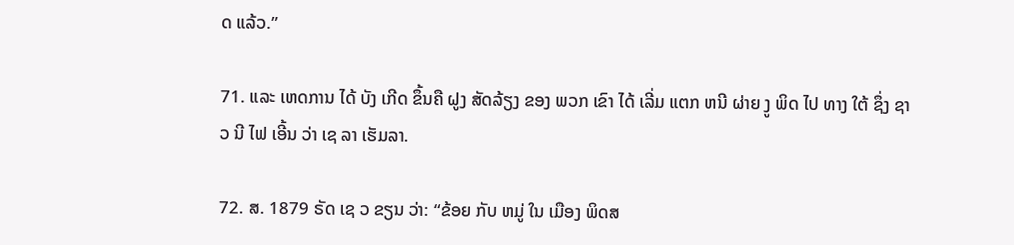ດ ແລ້ວ.”

71. ແລະ ເຫດການ ໄດ້ ບັງ ເກີດ ຂຶ້ນຄື ຝູງ ສັດລ້ຽງ ຂອງ ພວກ ເຂົາ ໄດ້ ເລີ່ມ ແຕກ ຫນີ ຜ່າຍ ງູ ພິດ ໄປ ທາງ ໃຕ້ ຊຶ່ງ ຊາວ ນີ ໄຟ ເອີ້ນ ວ່າ ເຊ ລາ ເຮັມລາ.

72. ສ. 1879 ຣັດ ເຊ ວ ຂຽນ ວ່າ: “ຂ້ອຍ ກັບ ຫມູ່ ໃນ ເມືອງ ພິດສ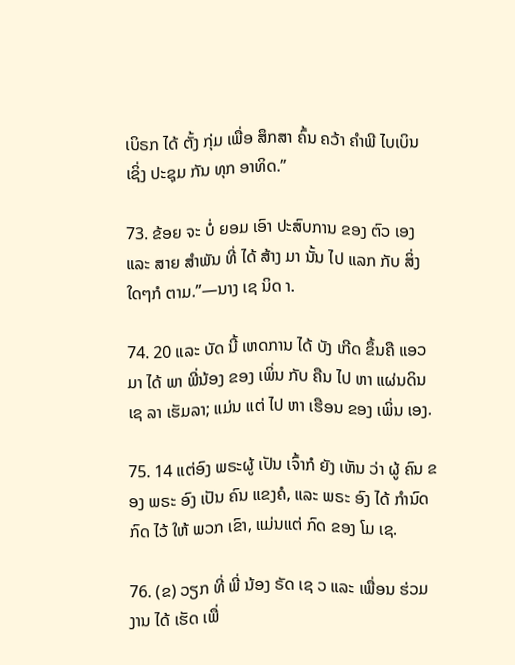ເບິຣກ ໄດ້ ຕັ້ງ ກຸ່ມ ເພື່ອ ສຶກສາ ຄົ້ນ ຄວ້າ ຄໍາພີ ໄບເບິນ ເຊິ່ງ ປະຊຸມ ກັນ ທຸກ ອາທິດ.”

73. ຂ້ອຍ ຈະ ບໍ່ ຍອມ ເອົາ ປະສົບການ ຂອງ ຕົວ ເອງ ແລະ ສາຍ ສໍາພັນ ທີ່ ໄດ້ ສ້າງ ມາ ນັ້ນ ໄປ ແລກ ກັບ ສິ່ງ ໃດໆກໍ ຕາມ.”—ນາງ ເຊ ນິດ າ.

74. 20 ແລະ ບັດ ນີ້ ເຫດການ ໄດ້ ບັງ ເກີດ ຂຶ້ນຄື ແອວ ມາ ໄດ້ ພາ ພີ່ນ້ອງ ຂອງ ເພິ່ນ ກັບ ຄືນ ໄປ ຫາ ແຜ່ນດິນ ເຊ ລາ ເຮັມລາ; ແມ່ນ ແຕ່ ໄປ ຫາ ເຮືອນ ຂອງ ເພິ່ນ ເອງ.

75. 14 ແຕ່ອົງ ພຣະຜູ້ ເປັນ ເຈົ້າກໍ ຍັງ ເຫັນ ວ່າ ຜູ້ ຄົນ ຂອງ ພຣະ ອົງ ເປັນ ຄົນ ແຂງຄໍ, ແລະ ພຣະ ອົງ ໄດ້ ກໍານົດ ກົດ ໄວ້ ໃຫ້ ພວກ ເຂົາ, ແມ່ນແຕ່ ກົດ ຂອງ ໂມ ເຊ.

76. (ຂ) ວຽກ ທີ່ ພີ່ ນ້ອງ ຣັດ ເຊ ວ ແລະ ເພື່ອນ ຮ່ວມ ງານ ໄດ້ ເຮັດ ເພື່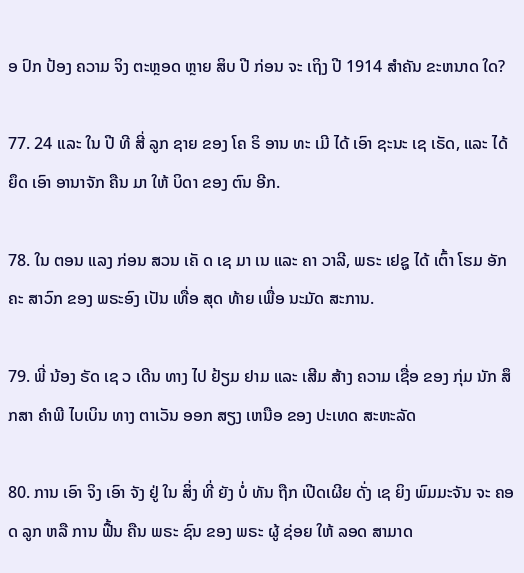ອ ປົກ ປ້ອງ ຄວາມ ຈິງ ຕະຫຼອດ ຫຼາຍ ສິບ ປີ ກ່ອນ ຈະ ເຖິງ ປີ 1914 ສໍາຄັນ ຂະຫນາດ ໃດ?

77. 24 ແລະ ໃນ ປີ ທີ ສີ່ ລູກ ຊາຍ ຂອງ ໂຄ ຣິ ອານ ທະ ເມີ ໄດ້ ເອົາ ຊະນະ ເຊ ເຣັດ, ແລະ ໄດ້ ຍຶດ ເອົາ ອານາຈັກ ຄືນ ມາ ໃຫ້ ບິດາ ຂອງ ຕົນ ອີກ.

78. ໃນ ຕອນ ແລງ ກ່ອນ ສວນ ເຄັ ດ ເຊ ມາ ເນ ແລະ ຄາ ວາລີ, ພຣະ ເຢຊູ ໄດ້ ເຕົ້າ ໂຮມ ອັກຄະ ສາວົກ ຂອງ ພຣະອົງ ເປັນ ເທື່ອ ສຸດ ທ້າຍ ເພື່ອ ນະມັດ ສະການ.

79. ພີ່ ນ້ອງ ຣັດ ເຊ ວ ເດີນ ທາງ ໄປ ຢ້ຽມ ຢາມ ແລະ ເສີມ ສ້າງ ຄວາມ ເຊື່ອ ຂອງ ກຸ່ມ ນັກ ສຶກສາ ຄໍາພີ ໄບເບິນ ທາງ ຕາເວັນ ອອກ ສຽງ ເຫນືອ ຂອງ ປະເທດ ສະຫະລັດ

80. ການ ເອົາ ຈິງ ເອົາ ຈັງ ຢູ່ ໃນ ສິ່ງ ທີ່ ຍັງ ບໍ່ ທັນ ຖືກ ເປີດເຜີຍ ດັ່ງ ເຊ ຍິງ ພົມມະຈັນ ຈະ ຄອດ ລູກ ຫລື ການ ຟື້ນ ຄືນ ພຣະ ຊົນ ຂອງ ພຣະ ຜູ້ ຊ່ອຍ ໃຫ້ ລອດ ສາມາດ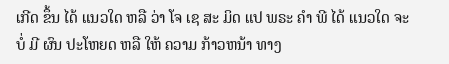ເກີດ ຂຶ້ນ ໄດ້ ແນວໃດ ຫລື ວ່າ ໂຈ ເຊ ສະ ມິດ ແປ ພຣະ ຄໍາ ພີ ໄດ້ ແນວໃດ ຈະ ບໍ່ ມີ ຜົນ ປະໂຫຍດ ຫລື ໃຫ້ ຄວາມ ກ້າວຫນ້າ ທາງ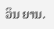ວິນ ຍານ.